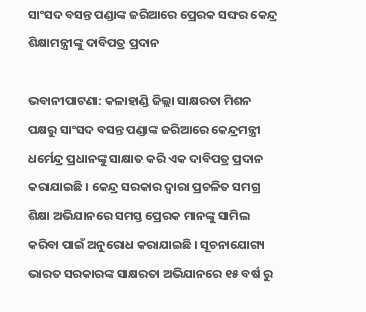ସାଂସଦ ବସନ୍ତ ପଣ୍ଡାଙ୍କ ଜରିଆରେ ପ୍ରେରକ ସଙ୍ଘର କେନ୍ଦ୍ର ଶିକ୍ଷାମନ୍ତ୍ରୀଙ୍କୁ ଦାବିପତ୍ର ପ୍ରଦାନ

ଭବାନୀପାଟଣା: କଳାହାଣ୍ଡି ଜିଲ୍ଲା ସାକ୍ଷରତା ମିଶନ ପକ୍ଷରୁ ସାଂସଦ ବସନ୍ତ ପଣ୍ଡାଙ୍କ ଜରିଆରେ କେନ୍ଦ୍ରମନ୍ତ୍ରୀ ଧର୍ମେନ୍ଦ୍ର ପ୍ରଧାନଙ୍କୁ ସାକ୍ଷାତ କରି ଏକ ଦାବିପତ୍ର ପ୍ରଦାନ କରାଯାଇଛି । କେନ୍ଦ୍ର ସରକାର ଦ୍ୱାରା ପ୍ରଚଳିତ ସମଗ୍ର ଶିକ୍ଷା ଅଭିଯାନରେ ସମସ୍ତ ପ୍ରେରକ ମାନଙ୍କୁ ସାମିଲ କରିବା ପାଇଁ ଅନୁରୋଧ କରାଯାଇଛି । ସୂଚନାଯୋଗ୍ୟ ଭାରତ ସରକାରଙ୍କ ସାକ୍ଷରତା ଅଭିଯାନରେ ୧୫ ବର୍ଷ ରୁ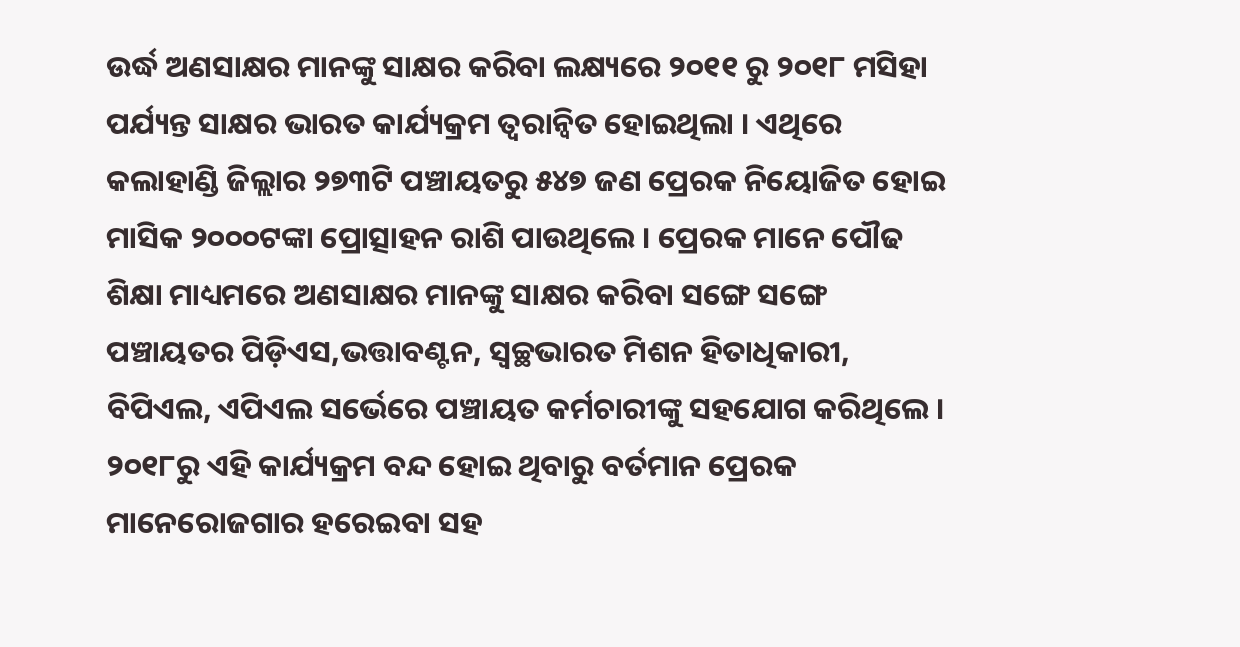ଉର୍ଦ୍ଧ ଅଣସାକ୍ଷର ମାନଙ୍କୁ ସାକ୍ଷର କରିବା ଲକ୍ଷ୍ୟରେ ୨୦୧୧ ରୁ ୨୦୧୮ ମସିହା ପର୍ଯ୍ୟନ୍ତ ସାକ୍ଷର ଭାରତ କାର୍ଯ୍ୟକ୍ରମ ତ୍ୱରାନ୍ୱିତ ହୋଇଥିଲା । ଏଥିରେ କଲାହାଣ୍ଡି ଜିଲ୍ଲାର ୨୭୩ଟି ପଞ୍ଚାୟତରୁ ୫୪୭ ଜଣ ପ୍ରେରକ ନିୟୋଜିତ ହୋଇ ମାସିକ ୨୦୦୦ଟଙ୍କା ପ୍ରୋତ୍ସାହନ ରାଶି ପାଉଥିଲେ । ପ୍ରେରକ ମାନେ ପୌଢ ଶିକ୍ଷା ମାଧ୍ୟମରେ ଅଣସାକ୍ଷର ମାନଙ୍କୁ ସାକ୍ଷର କରିବା ସଙ୍ଗେ ସଙ୍ଗେ ପଞ୍ଚାୟତର ପିଡ଼ିଏସ,ଭତ୍ତାବଣ୍ଟନ, ସ୍ୱଚ୍ଛଭାରତ ମିଶନ ହିତାଧିକାରୀ, ବିପିଏଲ, ଏପିଏଲ ସର୍ଭେରେ ପଞ୍ଚାୟତ କର୍ମଚାରୀଙ୍କୁ ସହଯୋଗ କରିଥିଲେ । ୨୦୧୮ରୁ ଏହି କାର୍ଯ୍ୟକ୍ରମ ବନ୍ଦ ହୋଇ ଥିବାରୁ ବର୍ତମାନ ପ୍ରେରକ ମାନେରୋଜଗାର ହରେଇବା ସହ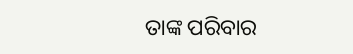ତାଙ୍କ ପରିବାର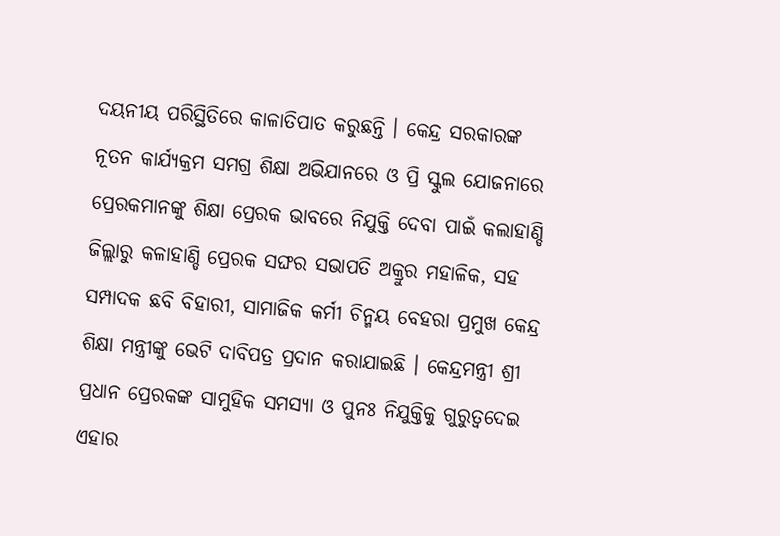ଦୟନୀୟ ପରିସ୍ଥିତିରେ କାଳାତିପାତ କରୁଛନ୍ତି । କେନ୍ଦ୍ର ସରକାରଙ୍କ ନୂତନ କାର୍ଯ୍ୟକ୍ରମ ସମଗ୍ର ଶିକ୍ଷା ଅଭିଯାନରେ ଓ ପ୍ରି ସ୍କୁଲ ଯୋଜନାରେ ପ୍ରେରକମାନଙ୍କୁ ଶିକ୍ଷା ପ୍ରେରକ ଭାବରେ ନିଯୁକ୍ତି ଦେବା ପାଇଁ କଲାହାଣ୍ଡି ଜିଲ୍ଲାରୁ କଳାହାଣ୍ଡି ପ୍ରେରକ ସଙ୍ଘର ସଭାପତି ଅକ୍ରୁର ମହାଳିକ, ସହ ସମ୍ପାଦକ ଛବି ବିହାରୀ, ସାମାଜିକ କର୍ମୀ ଚିନ୍ମୟ ବେହରା ପ୍ରମୁଖ କେନ୍ଦ୍ର ଶିକ୍ଷା ମନ୍ତ୍ରୀଙ୍କୁ ଭେଟି ଦାବିପତ୍ର ପ୍ରଦାନ କରାଯାଇଛି । କେନ୍ଦ୍ରମନ୍ତ୍ରୀ ଶ୍ରୀ ପ୍ରଧାନ ପ୍ରେରକଙ୍କ ସାମୁହିକ ସମସ୍ୟା ଓ ପୁନଃ ନିଯୁକ୍ତିକୁ ଗୁରୁତ୍ୱଦେଇ ଏହାର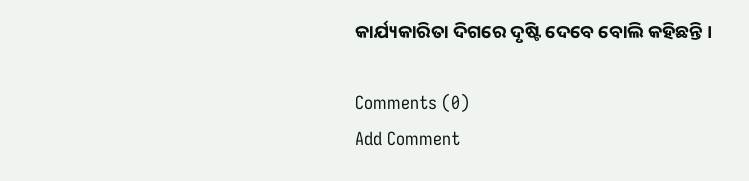କାର୍ଯ୍ୟକାରିତା ଦିଗରେ ଦୃଷ୍ଟି ଦେବେ ବୋଲି କହିଛନ୍ତି ।

Comments (0)
Add Comment